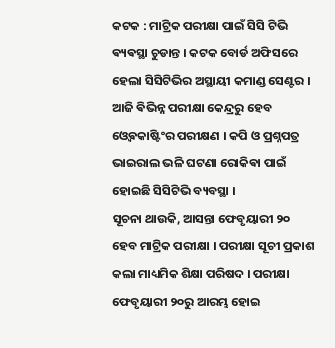କଟକ : ମାଟ୍ରିକ ପରୀକ୍ଷା ପାଇଁ ସିସି ଟିଭି ଵ୍ୟଵସ୍ଥା ଚୁଡାନ୍ତ । କଟକ ବୋର୍ଡ ଅଫିସରେ ହେଲା ସିସିଟିଭିର ଅସ୍ଥାୟୀ କମାଣ୍ଡ ସେଣ୍ଟର । ଆଜି ଵିଭିନ୍ନ ପରୀକ୍ଷା କେନ୍ଦ୍ରରୁ ହେବ ଓ୍ବେଵକାଷ୍ଟିଂର ପରୀକ୍ଷଣ । କପି ଓ ପ୍ରଶ୍ନପତ୍ର ଭାଇରାଲ ଭଳି ଘଟଣା ରୋକିଵା ପାଇଁ ହୋଇଛି ସିସିଟିଭି ବ୍ୟବସ୍ଥା ।
ସୂଚନା ଥାଉକି, ଆସନ୍ତା ଫେବୃୟାରୀ ୨୦ ହେବ ମାଟ୍ରିକ ପରୀକ୍ଷା । ପରୀକ୍ଷା ସୂଚୀ ପ୍ରକାଶ କଲା ମାଧ୍ୟମିକ ଶିକ୍ଷା ପରିଷଦ । ପରୀକ୍ଷା ଫେବୃୟାରୀ ୨୦ରୁ ଆରମ୍ଭ ହୋଇ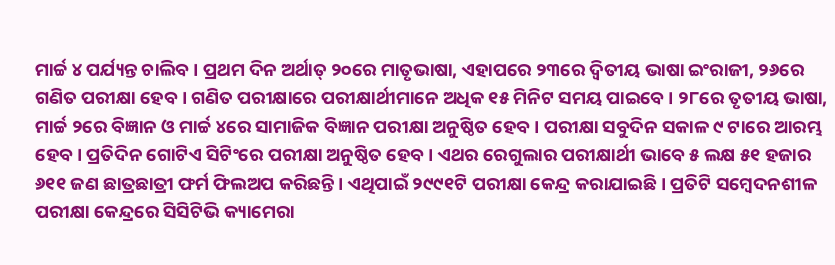ମାର୍ଚ୍ଚ ୪ ପର୍ଯ୍ୟନ୍ତ ଚାଲିବ । ପ୍ରଥମ ଦିନ ଅର୍ଥାତ୍ ୨୦ରେ ମାତୃଭାଷା, ଏହାପରେ ୨୩ରେ ଦ୍ଵିତୀୟ ଭାଷା ଇଂରାଜୀ, ୨୬ରେ ଗଣିତ ପରୀକ୍ଷା ହେବ । ଗଣିତ ପରୀକ୍ଷାରେ ପରୀକ୍ଷାର୍ଥୀମାନେ ଅଧିକ ୧୫ ମିନିଟ ସମୟ ପାଇବେ । ୨୮ରେ ତୃତୀୟ ଭାଷା, ମାର୍ଚ୍ଚ ୨ରେ ବିଜ୍ଞାନ ଓ ମାର୍ଚ୍ଚ ୪ରେ ସାମାଜିକ ବିଜ୍ଞାନ ପରୀକ୍ଷା ଅନୁଷ୍ଠିତ ହେବ । ପରୀକ୍ଷା ସବୁଦିନ ସକାଳ ୯ ଟାରେ ଆରମ୍ଭ ହେବ । ପ୍ରତିଦିନ ଗୋଟିଏ ସିଟିଂରେ ପରୀକ୍ଷା ଅନୁଷ୍ଠିତ ହେବ । ଏଥର ରେଗୁଲାର ପରୀକ୍ଷାର୍ଥୀ ଭାବେ ୫ ଲକ୍ଷ ୫୧ ହଜାର ୬୧୧ ଜଣ ଛାତ୍ରଛାତ୍ରୀ ଫର୍ମ ଫିଲଅପ କରିଛନ୍ତି । ଏଥିପାଇଁ ୨୯୯୧ଟି ପରୀକ୍ଷା କେନ୍ଦ୍ର କରାଯାଇଛି । ପ୍ରତିଟି ସମ୍ବେଦନଶୀଳ ପରୀକ୍ଷା କେନ୍ଦ୍ରରେ ସିସିଟିଭି କ୍ୟାମେରା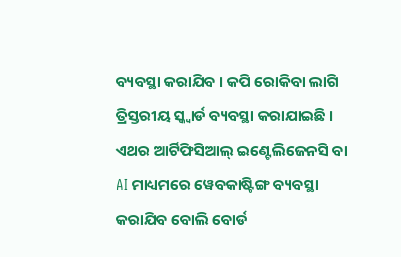ବ୍ୟବସ୍ଥା କରାଯିବ । କପି ରୋକିବା ଲାଗି ତ୍ରିସ୍ତରୀୟ ସ୍କ୍ବାର୍ଡ ବ୍ୟବସ୍ଥା କରାଯାଇଛି । ଏଥର ଆର୍ଟିଫିସିଆଲ୍ ଇଣ୍ଟେଲିଜେନସି ବା AI ମାଧ୍ୟମରେ ୱେବକାଷ୍ଟିଙ୍ଗ ବ୍ୟବସ୍ଥା କରାଯିବ ବୋଲି ବୋର୍ଡ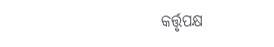କର୍ତ୍ତୃପକ୍ଷ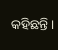କହିଛନ୍ତି ।